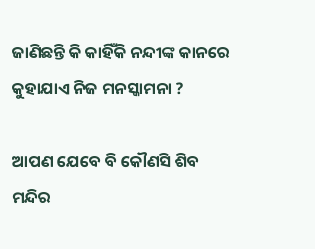ଜାଣିଛନ୍ତି କି କାହିଁକି ନନ୍ଦୀଙ୍କ କାନରେ କୁହାଯାଏ ନିଜ ମନସ୍କାମନା ?

ଆପଣ ଯେବେ ବି କୌଣସି ଶିବ ମନ୍ଦିର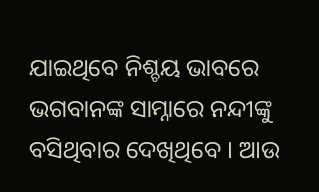ଯାଇଥିବେ ନିଶ୍ଚୟ ଭାବରେ ଭଗବାନଙ୍କ ସାମ୍ନାରେ ନନ୍ଦୀଙ୍କୁ ବସିଥିବାର ଦେଖିଥିବେ । ଆଉ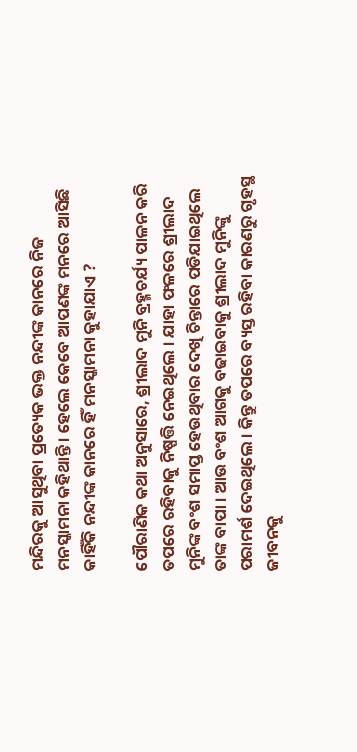ମନ୍ଦିରକୁ ଆସୁଥିବା ପ୍ରତ୍ୟେକ ଭକ୍ତ ନନ୍ଦୀଙ୍କ କାନରେ ନିଜ ମନସ୍କାମନା କହିଥାନ୍ତି । ହେଲେ କେବେ ଆପଣଙ୍କ ମନରେ ଆସିଛି କାହିଁକି ନନ୍ଦୀଙ୍କ କାନରେ ହିଁ ମନସ୍କାମନା କୁହାଯାଏ ?

ପୌରାଣିକ କଥା ଅନୁସାରେ, ଶ୍ରୀଲାଦ ମୁନି ବ୍ରହ୍ମଚର୍ଯ୍ୟ ପାଳନ କରି ତପରେ ରହିବାକୁ ନିଷ୍ପତ୍ତି ନେଇଥିଲେ । ଯାହା ଫଳରେ ଶ୍ରୀଲାଦ ମୁନିଙ୍କ ବଂଶ ସମାପ୍ତ ହେଉଥିବାର ଦେଖି ଚିନ୍ତାରେ ପଡିଯାଇଥିଲେ ତାଙ୍କ ବାପା । ଆଉ ବଂଶ ଆଗକୁ ବଢାଇବାକୁ ଶ୍ରୀଲାଦ ମୁନିଙ୍କୁ ପରାମର୍ଶ ଦେଇଥିଲେ । କିନ୍ତୁ ତପରେ ବ୍ୟସ୍ତ ରହିବା କାରଣରୁ ଗୃହସ୍ଥ ଜୀବନକୁ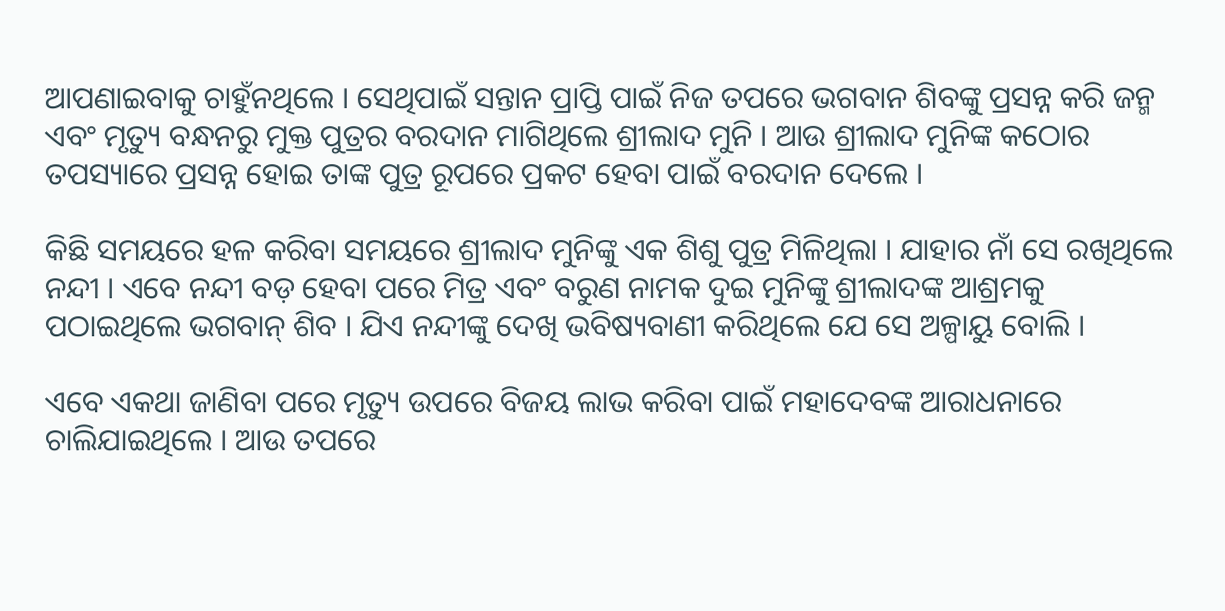ଆପଣାଇବାକୁ ଚାହୁଁନଥିଲେ । ସେଥିପାଇଁ ସନ୍ତାନ ପ୍ରାପ୍ତି ପାଇଁ ନିଜ ତପରେ ଭଗବାନ ଶିବଙ୍କୁ ପ୍ରସନ୍ନ କରି ଜନ୍ମ ଏବଂ ମୃତ୍ୟୁ ବନ୍ଧନରୁ ମୁକ୍ତ ପୁତ୍ରର ବରଦାନ ମାଗିଥିଲେ ଶ୍ରୀଲାଦ ମୁନି । ଆଉ ଶ୍ରୀଲାଦ ମୁନିଙ୍କ କଠୋର ତପସ୍ୟାରେ ପ୍ରସନ୍ନ ହୋଇ ତାଙ୍କ ପୁତ୍ର ରୂପରେ ପ୍ରକଟ ହେବା ପାଇଁ ବରଦାନ ଦେଲେ ।

କିଛି ସମୟରେ ହଳ କରିବା ସମୟରେ ଶ୍ରୀଲାଦ ମୁନିଙ୍କୁ ଏକ ଶିଶୁ ପୁତ୍ର ମିଳିଥିଲା । ଯାହାର ନାଁ ସେ ରଖିଥିଲେ ନନ୍ଦୀ । ଏବେ ନନ୍ଦୀ ବଡ଼ ହେବା ପରେ ମିତ୍ର ଏବଂ ବରୁଣ ନାମକ ଦୁଇ ମୁନିଙ୍କୁ ଶ୍ରୀଲାଦଙ୍କ ଆଶ୍ରମକୁ ପଠାଇଥିଲେ ଭଗବାନ୍ ଶିବ । ଯିଏ ନନ୍ଦୀଙ୍କୁ ଦେଖି ଭବିଷ୍ୟବାଣୀ କରିଥିଲେ ଯେ ସେ ଅଳ୍ପାୟୁ ବୋଲି ।

ଏବେ ଏକଥା ଜାଣିବା ପରେ ମୃତ୍ୟୁ ଉପରେ ବିଜୟ ଲାଭ କରିବା ପାଇଁ ମହାଦେବଙ୍କ ଆରାଧନାରେ ଚାଲିଯାଇଥିଲେ । ଆଉ ତପରେ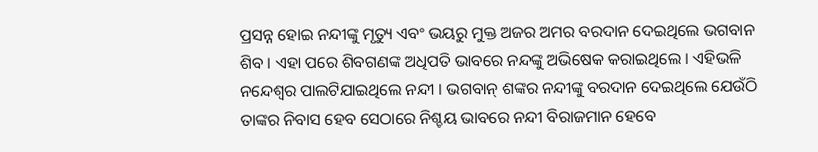ପ୍ରସନ୍ନ ହୋଇ ନନ୍ଦୀଙ୍କୁ ମୃତ୍ୟୁ ଏବଂ ଭୟରୁ ମୁକ୍ତ ଅଜର ଅମର ବରଦାନ ଦେଇଥିଲେ ଭଗବାନ ଶିବ । ଏହା ପରେ ଶିବଗଣଙ୍କ ଅଧିପତି ଭାବରେ ନନ୍ଦଙ୍କୁ ଅଭିଷେକ କରାଇଥିଲେ । ଏହିଭଳି ନନ୍ଦେଶ୍ବର ପାଲଟିଯାଇଥିଲେ ନନ୍ଦୀ । ଭଗବାନ୍ ଶଙ୍କର ନନ୍ଦୀଙ୍କୁ ବରଦାନ ଦେଇଥିଲେ ଯେଉଁଠି ତାଙ୍କର ନିବାସ ହେବ ସେଠାରେ ନିଶ୍ଚୟ ଭାବରେ ନନ୍ଦୀ ବିରାଜମାନ ହେବେ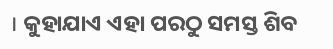। କୁହାଯାଏ ଏହା ପରଠୁ ସମସ୍ତ ଶିବ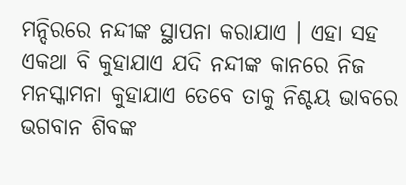ମନ୍ଦିରରେ ନନ୍ଦୀଙ୍କ ସ୍ଥାପନା କରାଯାଏ । ଏହା ସହ ଏକଥା ବି କୁହାଯାଏ ଯଦି ନନ୍ଦୀଙ୍କ କାନରେ ନିଜ ମନସ୍କାମନା କୁହାଯାଏ ତେବେ ତାକୁ ନିଶ୍ଚୟ ଭାବରେ ଭଗବାନ ଶିବଙ୍କ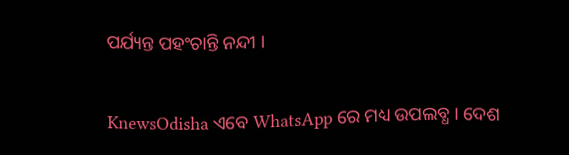ପର୍ଯ୍ୟନ୍ତ ପହଂଚାନ୍ତି ନନ୍ଦୀ ।


KnewsOdisha ଏବେ WhatsApp ରେ ମଧ୍ୟ ଉପଲବ୍ଧ । ଦେଶ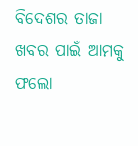ବିଦେଶର ତାଜା ଖବର ପାଇଁ ଆମକୁ ଫଲୋ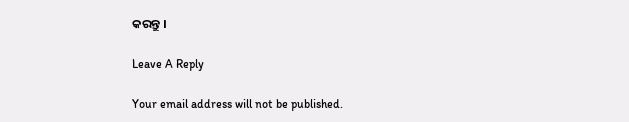କରନ୍ତୁ ।

Leave A Reply

Your email address will not be published.